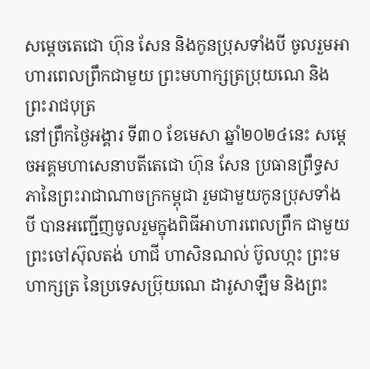សម្ដេចតេជោ ហ៊ុន សែន និងកូនប្រុសទាំងបី ចូលរួមអាហារពេលព្រឹកជាមួយ ព្រះមហាក្សត្រប្រុយណេ និងព្រះរាជបុត្រ
នៅព្រឹកថ្ងៃអង្គារ ទី៣០ ខែមេសា ឆ្នាំ២០២៤នេះ សម្ដេចអគ្គមហាសេនាបតីតេជោ ហ៊ុន សែន ប្រធានព្រឹទ្ធសភានៃព្រះរាជាណាចក្រកម្ពុជា រួមជាមួយកូនប្រុសទាំងបី បានអញ្ជើញចូលរួមក្នុងពិធីអាហារពេលព្រឹក ជាមួយព្រះចៅស៊ុលតង់ ហាជី ហាសិនណល់ ប៊ូលហ្កះ ព្រះមហាក្សត្រ នៃប្រទេសប្រ៊ុយណេ ដារូសាឡឹម និងព្រះ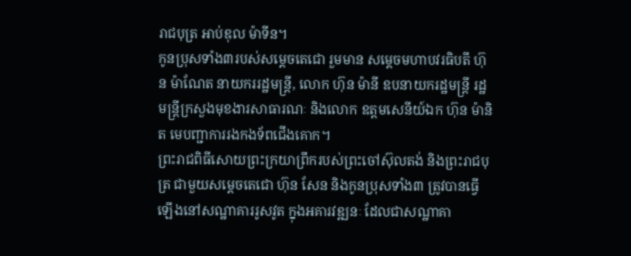រាជបុត្រ អាប់ឌុល ម៉ាទីន។
កូនប្រុសទាំង៣របស់សម្តេចតេជោ រួមមាន សម្តេចមហាបវរធិបតី ហ៊ុន ម៉ាណែត នាយកររដ្ឋមន្ត្រី, លោក ហ៊ុន ម៉ានី ឧបនាយករដ្ឋមន្ត្រី រដ្ឋមន្ត្រីក្រសួងមុខងារសាធារណៈ និងលោក ឧត្តមសេនីយ៍ឯក ហ៊ុន ម៉ានិត មេបញ្ជាការរងកងទ័ពជើងគោក។
ព្រះរាជពិធីសោយព្រះក្រយាព្រឹករបស់ព្រះចៅស៊ុលតង់ និងព្រះរាជបុត្រ ជាមួយសម្តេចតេជោ ហ៊ុន សែន និងកូនប្រុសទាំង៣ ត្រូវបានធ្វើឡើងនៅសណ្ឋាគាររូសវូត ក្នុងអគារវឌ្ឍនៈ ដែលជាសណ្ឋាគា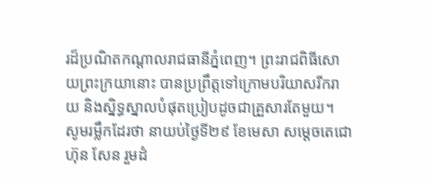រដ៏ប្រណិតកណ្តាលរាជធានីភ្នំពេញ។ ព្រះរាជពិធីសោយព្រះក្រយានោះ បានប្រព្រឹត្តទៅក្រោមបរិយាសរីករាយ និងស្និទ្ធស្នាលបំផុតប្រៀបដូចជាគ្រួសារតែមួយ។
សូមរម្លឹកដែរថា នាយប់ថ្ងៃទី២៩ ខែមេសា សម្ដេចតេជោ ហ៊ុន សែន រួមដំ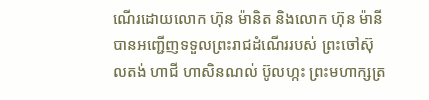ណើរដោយលោក ហ៊ុន ម៉ានិត និងលោក ហ៊ុន ម៉ានី បានអញ្ជើញទទួលព្រះរាជដំណើររបស់ ព្រះចៅស៊ុលតង់ ហាជី ហាសិនណល់ ប៊ូលហ្កះ ព្រះមហាក្សត្រ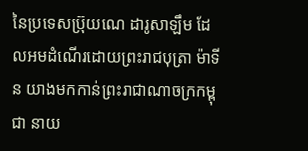នៃប្រទេសប្រ៊ុយណេ ដារូសាឡឹម ដែលអមដំណើរដោយព្រះរាជបុត្រា ម៉ាទីន យាងមកកាន់ព្រះរាជាណាចក្រកម្ពុជា នាយ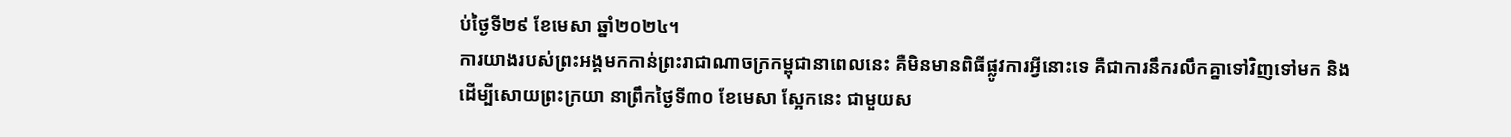ប់ថ្ងៃទី២៩ ខែមេសា ឆ្នាំ២០២៤។
ការយាងរបស់ព្រះអង្គមកកាន់ព្រះរាជាណាចក្រកម្ពុជានាពេលនេះ គឺមិនមានពិធីផ្លូវការអ្វីនោះទេ គឺជាការនឹករលឹកគ្នាទៅវិញទៅមក និងដើម្បីសោយព្រះក្រយា នាព្រឹកថ្ងៃទី៣០ ខែមេសា ស្អែកនេះ ជាមួយស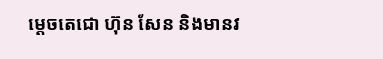ម្តេចតេជោ ហ៊ុន សែន និងមានវ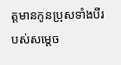ត្តមានកូនប្រុសទាំងបីរបស់សម្ដេច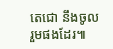តេជោ នឹងចូលរួមផងដែរ៕